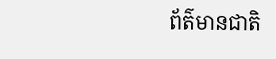ព័ត៌មានជាតិ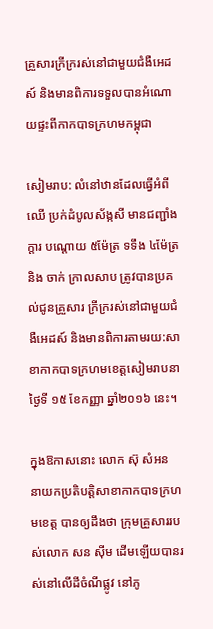គ្រួសារក្រីក្ររស់នៅជាមួយជំងឺអេដស៍ និងមានពិការទទួលបានអំណោយផ្ទះពីកាកបាទក្រហមកម្ពុជា

សៀមរាប: លំនៅឋានដែលធ្វើអំពីឈើ ប្រក់ដំបូលស័ង្កសី មានជញ្ជាំងក្តារ បណ្តោយ ៥ម៉ែត្រ ទទឹង ៤ម៉ែត្រ និង ចាក់ ក្រាលសាប ត្រូវបានប្រគល់ជូនគ្រួសារ ក្រីក្ររស់នៅជាមួយជំងឺអេដស៍ និងមានពិការតាមរយ:សាខាកាកបាទក្រហមខេត្តសៀមរាបនាថ្ងៃទី ១៥ ខែកញ្ញា ឆ្នាំ២០១៦ នេះ។

ក្នុងឱកាសនោះ លោក ស៊ុ សំអន នាយកប្រតិបត្តិសាខាកាកបាទក្រហមខេត្ត បានឲ្យដឹងថា ក្រុមគ្រួសាររបស់លោក សន ស៊ីម ដើមឡើយបានរស់នៅលើដីចំណីផ្លូវ នៅភូ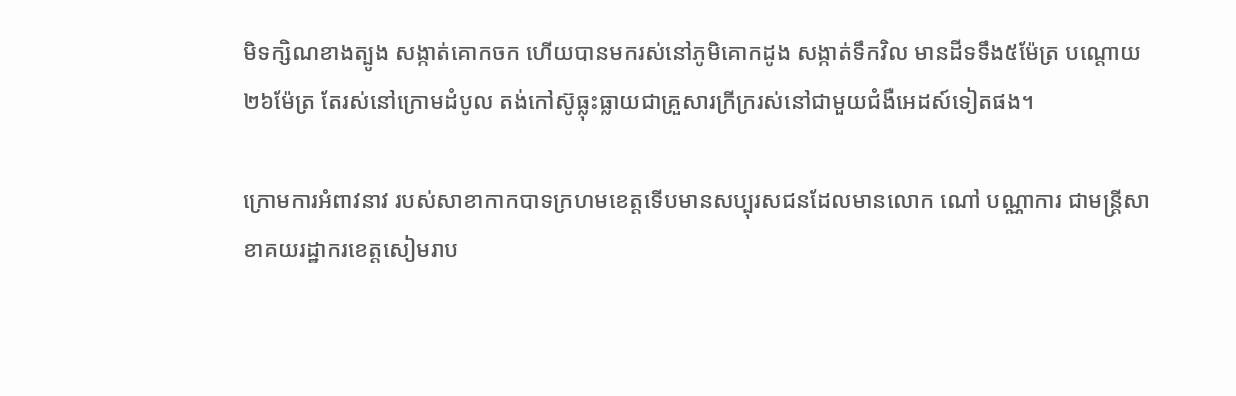មិទក្សិណខាងត្បូង សង្កាត់គោកចក ហើយបានមករស់នៅភូមិគោកដូង សង្កាត់ទឹកវិល មានដីទទឹង៥ម៉ែត្រ បណ្តោយ២៦ម៉ែត្រ តែរស់នៅក្រោមដំបូល តង់កៅស៊ូធ្លុះធ្លាយជាគ្រួសារក្រីក្ររស់នៅជាមួយជំងឺអេដស៍ទៀតផង។

ក្រោមការអំពាវនាវ របស់សាខាកាកបាទក្រហមខេត្តទើបមានសប្បុរសជនដែលមានលោក ណៅ បណ្ណាការ ជាមន្ត្រីសាខាគយរដ្ឋាករខេត្តសៀមរាប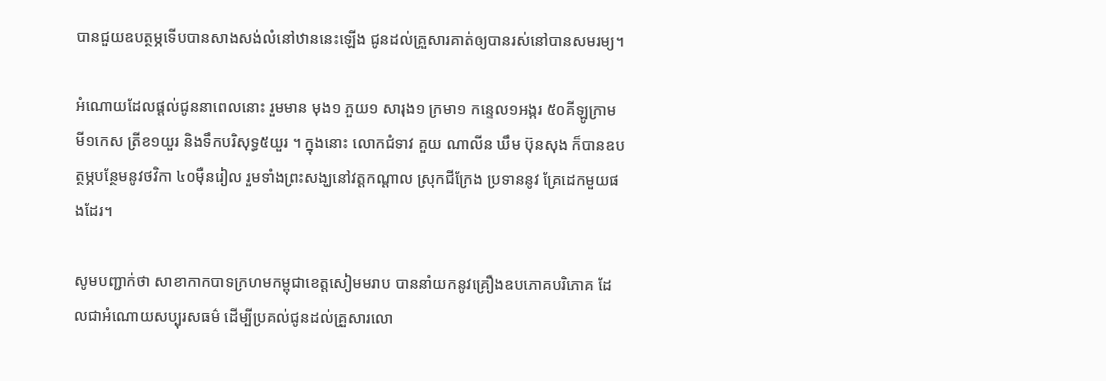បានជួយឧបត្ថម្ភទើបបានសាងសង់លំនៅឋាននេះឡើង ជូនដល់គ្រួសារគាត់ឲ្យបានរស់នៅបានសមរម្យ។

អំណោយដែលផ្តល់ជូននាពេលនោះ រួមមាន មុង១ ភួយ១ សារុង១ ក្រមា១ កន្ទេល១អង្ករ ៥០គីឡូក្រាម មី១កេស ត្រីខ១យួរ និងទឹកបរិសុទ្ធ៥យួរ ។ ក្នុងនោះ លោកជំទាវ គួយ ណាលីន ឃឹម ប៊ុនសុង ក៏បានឧបត្ថម្ភបន្ថែមនូវថវិកា ៤០ម៉ឺនរៀល រួមទាំងព្រះសង្ឃនៅវត្តកណ្តាល ស្រុកជីក្រែង ប្រទាននូវ គ្រែដេកមួយផងដែរ។

សូមបញ្ជាក់ថា សាខាកាកបាទក្រហមកម្ពុជាខេត្តសៀមមរាប បាននាំយកនូវគ្រឿងឧបភោគបរិភោគ ដែលជាអំណោយសប្បុរសធម៌ ដើម្បីប្រគល់ជូនដល់គ្រួសារលោ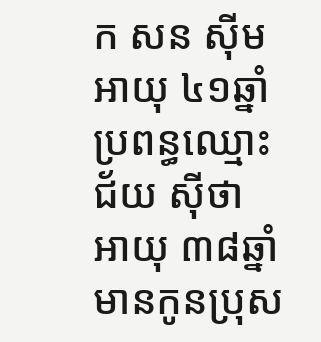ក សន ស៊ីម អាយុ ៤១ឆ្នាំ ប្រពន្ធឈ្មោះ ជ័យ ស៊ីថា អាយុ ៣៨ឆ្នាំ មានកូនប្រុស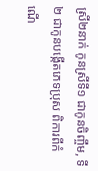ស្រី២នាក់ កូនស្រីទី១ ជាកូនចិញ្ចឹម, ទី២ ជាកូនបង្កើតភេទប្រុស ពិការពីកំណើ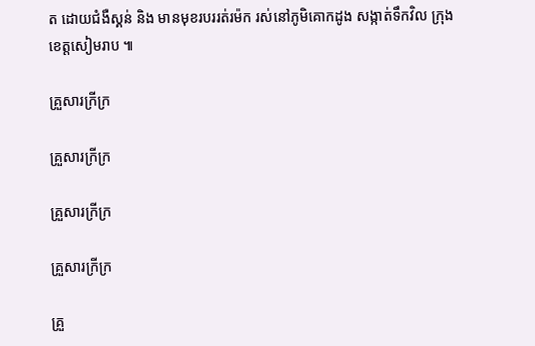ត ដោយជំងឺស្គន់ និង មានមុខរបររត់រម៉ក រស់នៅភូមិគោកដូង សង្កាត់ទឹកវិល ក្រុង ខេត្តសៀមរាប ៕

គ្រួសារក្រីក្រ

គ្រួសារក្រីក្រ

គ្រួសារក្រីក្រ

គ្រួសារក្រីក្រ

គ្រួ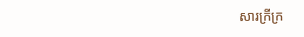សារក្រីក្រ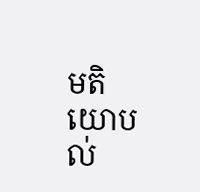មតិយោបល់